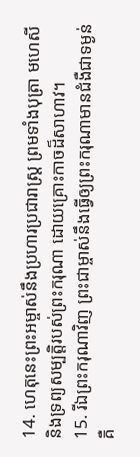14. ហេតុនេះព្រះអម្ចាស់នឹងប្រហារប្រជារាស្ត្រ ព្រមទាំងបុត្រា មហេសី និងទ្រព្យសម្បត្តិរបស់ព្រះករុណា ដោយគ្រោះកាចដ៏សាហាវ។
15. រីឯព្រះករុណាវិញ ព្រះជាម្ចាស់នឹងធ្វើឲ្យព្រះករុណាមានជំងឺជាទម្ងន់ គឺ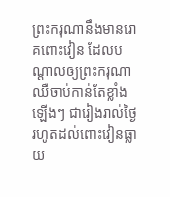ព្រះករុណានឹងមានរោគពោះវៀន ដែលបណ្ដាលឲ្យព្រះករុណាឈឺចាប់កាន់តែខ្លាំងឡើងៗ ជារៀងរាល់ថ្ងៃ រហូតដល់ពោះវៀនធ្លាយ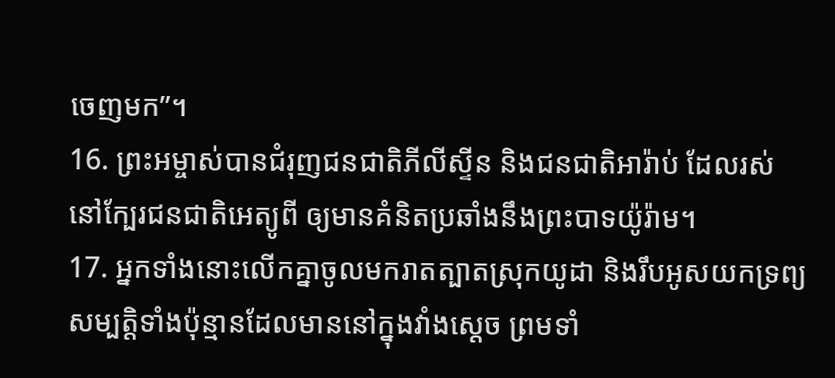ចេញមក”។
16. ព្រះអម្ចាស់បានជំរុញជនជាតិភីលីស្ទីន និងជនជាតិអារ៉ាប់ ដែលរស់នៅក្បែរជនជាតិអេត្យូពី ឲ្យមានគំនិតប្រឆាំងនឹងព្រះបាទយ៉ូរ៉ាម។
17. អ្នកទាំងនោះលើកគ្នាចូលមករាតត្បាតស្រុកយូដា និងរឹបអូសយកទ្រព្យសម្បត្តិទាំងប៉ុន្មានដែលមាននៅក្នុងវាំងស្ដេច ព្រមទាំ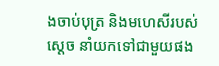ងចាប់បុត្រ និងមហេសីរបស់ស្ដេច នាំយកទៅជាមួយផង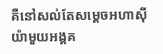គឺនៅសល់តែសម្ដេចអហាស៊ីយ៉ាមួយអង្គគ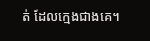ត់ ដែលក្មេងជាងគេ។